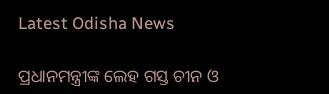Latest Odisha News

ପ୍ରଧାନମନ୍ତ୍ରୀଙ୍କ ଲେହ ଗସ୍ତ ଚୀନ ଓ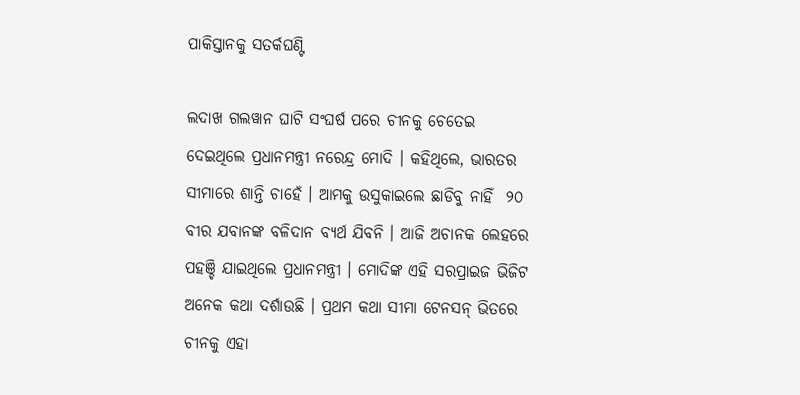ପାକିସ୍ତାନକୁ ସତର୍କଘଣ୍ଟି

ଲଦାଖ ଗଲୱାନ ଘାଟି ସଂଘର୍ଷ ପରେ ଚୀନକୁ ଚେତେଇ ଦେଇଥିଲେ ପ୍ରଧାନମନ୍ତ୍ରୀ ନରେନ୍ଦ୍ର ମୋଦି । କହିଥିଲେ, ଭାରତର ସୀମାରେ ଶାନ୍ତି ଚାହେଁ । ଆମକୁ ଉସୁକାଇଲେ ଛାଡିବୁ ନାହିଁ  ୨୦ ବୀର ଯବାନଙ୍କ ବଳିଦାନ ବ୍ୟର୍ଥ ଯିବନି । ଆଜି ଅଚାନକ ଲେହରେ ପହଞ୍ଚି ଯାଇଥିଲେ ପ୍ରଧାନମନ୍ତ୍ରୀ । ମୋଦିଙ୍କ ଏହି ସରପ୍ରାଇଜ ଭିଜିଟ ଅନେକ କଥା ଦର୍ଶାଉଛି । ପ୍ରଥମ କଥା ସୀମା ଟେନସନ୍ ଭିତରେ ଚୀନକୁ ଏହା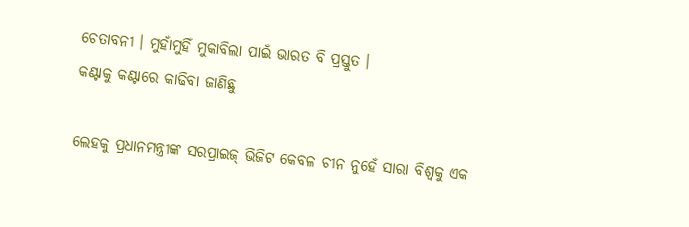ଚେତାବନୀ । ମୁହାଁମୁହିଁ ମୁକାବିଲା ପାଇଁ ଭାରତ ବି ପ୍ରସ୍ତୁତ ।
କଣ୍ଟାକୁ କଣ୍ଟାରେ କାଢିବା ଜାଣିଛୁ

ଲେହକୁ ପ୍ରଧାନମନ୍ତ୍ରୀଙ୍କ ସରପ୍ରାଇଜ୍ ଭିଜିଟ କେବଳ ଚୀନ ନୁହେଁ ସାରା ବିଶ୍ୱକୁ ଏକ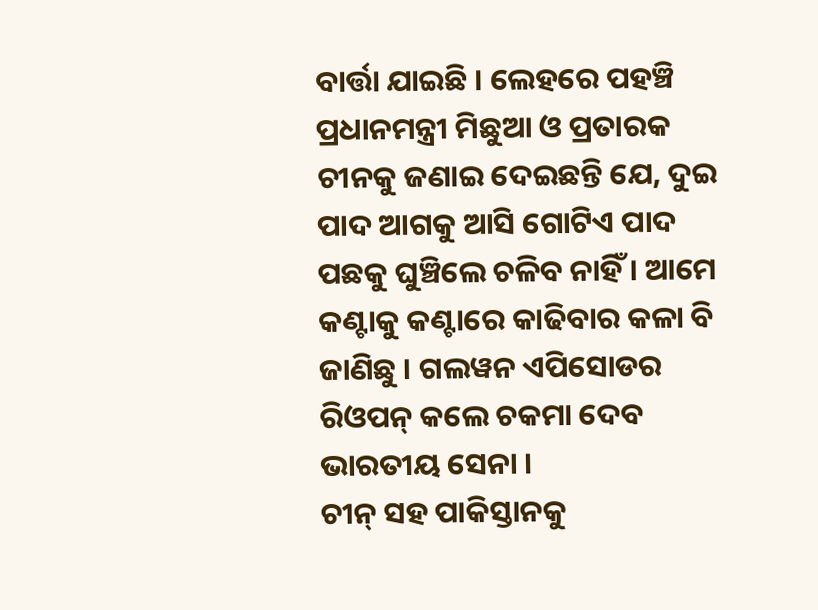ବାର୍ତ୍ତା ଯାଇଛି । ଲେହରେ ପହଞ୍ଚି ପ୍ରଧାନମନ୍ତ୍ରୀ ମିଛୁଆ ଓ ପ୍ରତାରକ ଚୀନକୁ ଜଣାଇ ଦେଇଛନ୍ତି ଯେ, ଦୁଇ ପାଦ ଆଗକୁ ଆସି ଗୋଟିଏ ପାଦ ପଛକୁ ଘୁଞ୍ଚିଲେ ଚଳିବ ନାହିଁ । ଆମେ କଣ୍ଟାକୁ କଣ୍ଟାରେ କାଢିବାର କଳା ବି ଜାଣିଛୁ । ଗଲୱନ ଏପିସୋଡର ରିଓପନ୍ କଲେ ଚକମା ଦେବ ଭାରତୀୟ ସେନା ।
ଚୀନ୍ ସହ ପାକିସ୍ତାନକୁ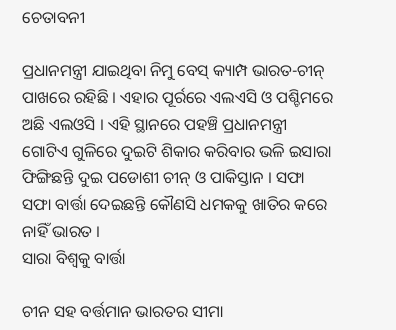ଚେତାବନୀ

ପ୍ରଧାନମନ୍ତ୍ରୀ ଯାଇଥିବା ନିମୁ ବେସ୍ କ୍ୟାମ୍ପ ଭାରତ-ଚୀନ୍ ପାଖରେ ରହିଛି । ଏହାର ପୂର୍ରରେ ଏଲଏସି ଓ ପଶ୍ଚିମରେ ଅଛି ଏଲଓସି । ଏହି ସ୍ଥାନରେ ପହଞ୍ଚି ପ୍ରଧାନମନ୍ତ୍ରୀ ଗୋଟିଏ ଗୁଳିରେ ଦୁଇଟି ଶିକାର କରିବାର ଭଳି ଇସାରା ଫିଙ୍ଗିଛନ୍ତି ଦୁଇ ପଡୋଶୀ ଚୀନ୍ ଓ ପାକିସ୍ତାନ । ସଫା ସଫା ବାର୍ତ୍ତା ଦେଇଛନ୍ତି କୌଣସି ଧମକକୁ ଖାତିର କରେ ନାହିଁ ଭାରତ ।
ସାରା ବିଶ୍ୱକୁ ବାର୍ତ୍ତା

ଚୀନ ସହ ବର୍ତ୍ତମାନ ଭାରତର ସୀମା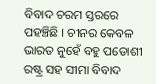ବିବାଦ ଚରମ ସ୍ତରରେ ପହଞ୍ଚିଛି । ଚୀନର କେବଳ ଭାରତ ନୁହେଁ ବହୁ ପଡୋଶୀ ରଷ୍ଟ୍ର ସହ ସୀମା ବିବାଦ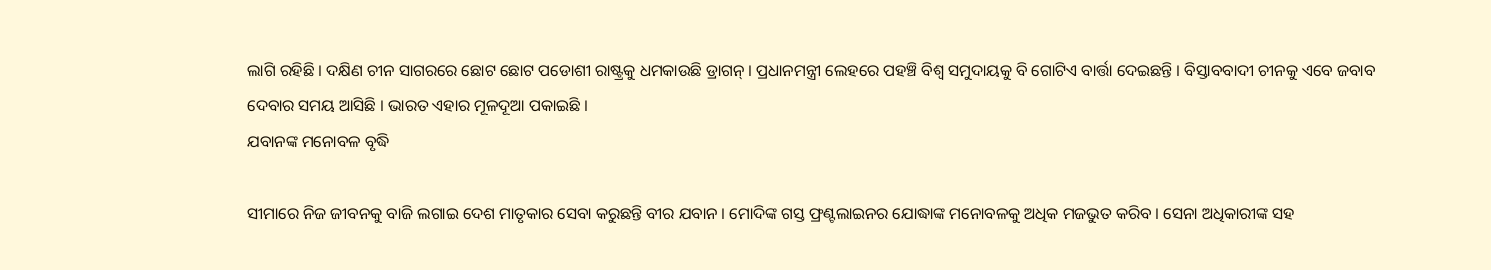ଲାଗି ରହିଛି । ଦକ୍ଷିଣ ଚୀନ ସାଗରରେ ଛୋଟ ଛୋଟ ପଡୋଶୀ ରାଷ୍ଟ୍ରକୁ ଧମକାଉଛି ଡ୍ରାଗନ୍ । ପ୍ରଧାନମନ୍ତ୍ରୀ ଲେହରେ ପହଞ୍ଚି ବିଶ୍ୱ ସମୁଦାୟକୁ ବି ଗୋଟିଏ ବାର୍ତ୍ତା ଦେଇଛନ୍ତି । ବିସ୍ତାବବାଦୀ ଚୀନକୁ ଏବେ ଜବାବ ଦେବାର ସମୟ ଆସିଛି । ଭାରତ ଏହାର ମୂଳଦୂଆ ପକାଇଛି ।
ଯବାନଙ୍କ ମନୋବଳ ବୃଦ୍ଧି

ସୀମାରେ ନିଜ ଜୀବନକୁ ବାଜି ଲଗାଇ ଦେଶ ମାତୃକାର ସେବା କରୁଛନ୍ତି ବୀର ଯବାନ । ମୋଦିଙ୍କ ଗସ୍ତ ଫ୍ରଣ୍ଟଲାଇନର ଯୋଦ୍ଧାଙ୍କ ମନୋବଳକୁ ଅଧିକ ମଜଭୁତ କରିବ । ସେନା ଅଧିକାରୀଙ୍କ ସହ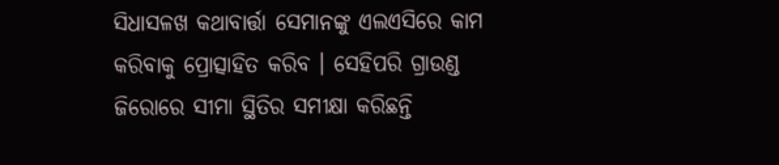ସିଧାସଳଖ କଥାବାର୍ତ୍ତା ସେମାନଙ୍କୁ ଏଲଏସିରେ କାମ କରିବାକୁ ପ୍ରୋତ୍ସାହିତ କରିବ । ସେହିପରି ଗ୍ରାଉଣ୍ଡ ଜିରୋରେ ସୀମା ସ୍ଥିତିର ସମୀକ୍ଷା କରିଛନ୍ତି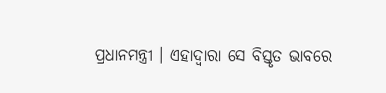ପ୍ରଧାନମନ୍ତ୍ରୀ । ଏହାଦ୍ୱାରା ସେ ବିସ୍ତୃତ ଭାବରେ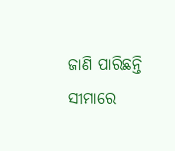ଜାଣି ପାରିଛନ୍ତି ସୀମାରେ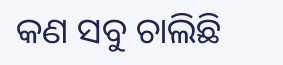କଣ ସବୁ ଚାଲିଛି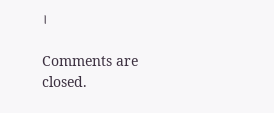।

Comments are closed.